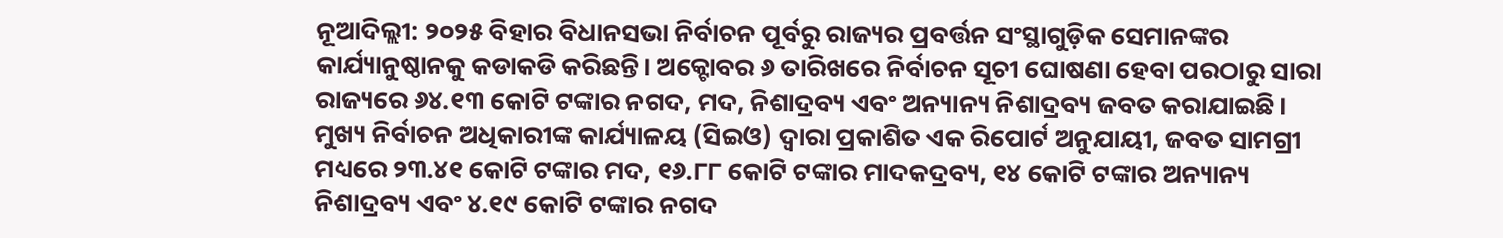ନୂଆଦିଲ୍ଲୀ: ୨୦୨୫ ବିହାର ବିଧାନସଭା ନିର୍ବାଚନ ପୂର୍ବରୁ ରାଜ୍ୟର ପ୍ରବର୍ତ୍ତନ ସଂସ୍ଥାଗୁଡ଼ିକ ସେମାନଙ୍କର କାର୍ଯ୍ୟାନୁଷ୍ଠାନକୁ କଡାକଡି କରିଛନ୍ତି। ଅକ୍ଟୋବର ୬ ତାରିଖରେ ନିର୍ବାଚନ ସୂଚୀ ଘୋଷଣା ହେବା ପରଠାରୁ ସାରା ରାଜ୍ୟରେ ୬୪.୧୩ କୋଟି ଟଙ୍କାର ନଗଦ, ମଦ, ନିଶାଦ୍ରବ୍ୟ ଏବଂ ଅନ୍ୟାନ୍ୟ ନିଶାଦ୍ରବ୍ୟ ଜବତ କରାଯାଇଛି।
ମୁଖ୍ୟ ନିର୍ବାଚନ ଅଧିକାରୀଙ୍କ କାର୍ଯ୍ୟାଳୟ (ସିଇଓ) ଦ୍ୱାରା ପ୍ରକାଶିତ ଏକ ରିପୋର୍ଟ ଅନୁଯାୟୀ, ଜବତ ସାମଗ୍ରୀ ମଧ୍ୟରେ ୨୩.୪୧ କୋଟି ଟଙ୍କାର ମଦ, ୧୬.୮୮ କୋଟି ଟଙ୍କାର ମାଦକଦ୍ରବ୍ୟ, ୧୪ କୋଟି ଟଙ୍କାର ଅନ୍ୟାନ୍ୟ ନିଶାଦ୍ରବ୍ୟ ଏବଂ ୪.୧୯ କୋଟି ଟଙ୍କାର ନଗଦ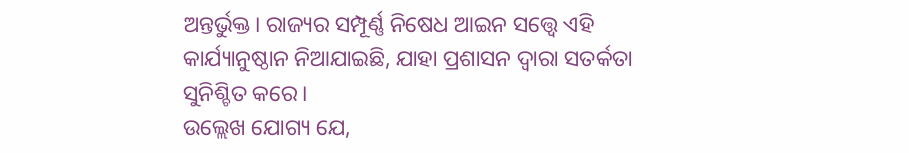ଅନ୍ତର୍ଭୁକ୍ତ। ରାଜ୍ୟର ସମ୍ପୂର୍ଣ୍ଣ ନିଷେଧ ଆଇନ ସତ୍ତ୍ୱେ ଏହି କାର୍ଯ୍ୟାନୁଷ୍ଠାନ ନିଆଯାଇଛି, ଯାହା ପ୍ରଶାସନ ଦ୍ୱାରା ସତର୍କତା ସୁନିଶ୍ଚିତ କରେ।
ଉଲ୍ଲେଖ ଯୋଗ୍ୟ ଯେ,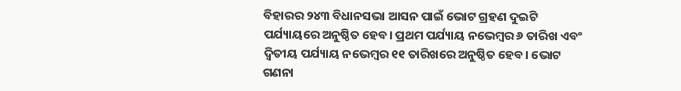ବିହାରର ୨୪୩ ବିଧାନସଭା ଆସନ ପାଇଁ ଭୋଟ ଗ୍ରହଣ ଦୁଇଟି ପର୍ଯ୍ୟାୟରେ ଅନୁଷ୍ଠିତ ହେବ। ପ୍ରଥମ ପର୍ଯ୍ୟାୟ ନଭେମ୍ବର ୬ ତାରିଖ ଏବଂ ଦ୍ୱିତୀୟ ପର୍ଯ୍ୟାୟ ନଭେମ୍ବର ୧୧ ତାରିଖରେ ଅନୁଷ୍ଠିତ ହେବ। ଭୋଟ ଗଣନା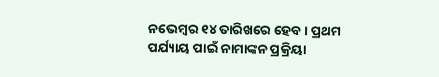ନଭେମ୍ବର ୧୪ ତାରିଖରେ ହେବ। ପ୍ରଥମ ପର୍ଯ୍ୟାୟ ପାଇଁ ନାମାଙ୍କନ ପ୍ରକ୍ରିୟା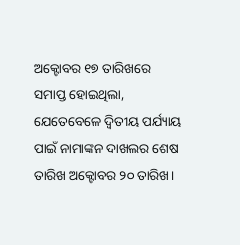ଅକ୍ଟୋବର ୧୭ ତାରିଖରେ ସମାପ୍ତ ହୋଇଥିଲା, ଯେତେବେଳେ ଦ୍ୱିତୀୟ ପର୍ଯ୍ୟାୟ ପାଇଁ ନାମାଙ୍କନ ଦାଖଲର ଶେଷ ତାରିଖ ଅକ୍ଟୋବର ୨୦ ତାରିଖ।